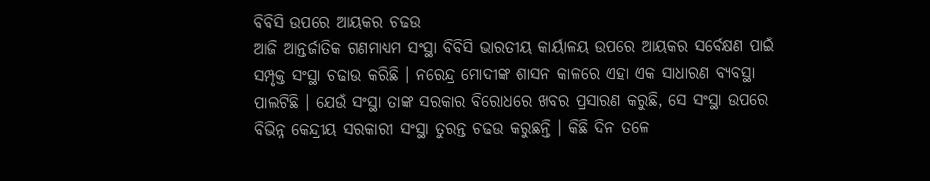ବିବିସି ଉପରେ ଆୟକର ଚଢଉ
ଆଜି ଆନ୍ତର୍ଜାତିକ ଗଣମାଧ୍ୟମ ସଂସ୍ଥା ବିବିସି ଭାରତୀୟ କାର୍ୟାଳୟ ଉପରେ ଆୟକର ସର୍ବେକ୍ଷଣ ପାଇଁ ସମ୍ପୃକ୍ତ ସଂସ୍ଥା ଚଢାଉ କରିଛି । ନରେନ୍ଦ୍ର ମୋଦୀଙ୍କ ଶାସନ କାଳରେ ଏହା ଏକ ସାଧାରଣ ବ୍ୟବସ୍ଥା ପାଲଟିଛି । ଯେଉଁ ସଂସ୍ଥା ତାଙ୍କ ସରକାର ବିରୋଧରେ ଖବର ପ୍ରସାରଣ କରୁଛି, ସେ ସଂସ୍ଥା ଉପରେ ବିଭିନ୍ନ କେନ୍ଦ୍ରୀୟ ସରକାରୀ ସଂସ୍ଥା ତୁରନ୍ତ ଚଢଉ କରୁଛନ୍ତି । କିଛି ଦିନ ତଳେ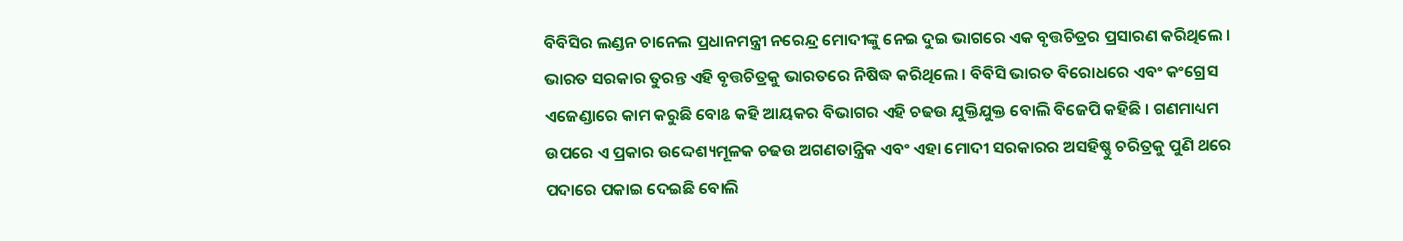ବିବିସିର ଲଣ୍ଡନ ଚାନେଲ ପ୍ରଧାନମନ୍ତ୍ରୀ ନରେନ୍ଦ୍ର ମୋଦୀଙ୍କୁ ନେଇ ଦୁଇ ଭାଗରେ ଏକ ବୃତ୍ତଚିତ୍ରର ପ୍ରସାରଣ କରିଥିଲେ । ଭାରତ ସରକାର ତୁରନ୍ତ ଏହି ବୃତ୍ତଚିତ୍ରକୁ ଭାରତରେ ନିଷିଦ୍ଧ କରିଥିଲେ । ବିବିସି ଭାରତ ବିରୋଧରେ ଏବଂ କଂଗ୍ରେସ ଏଜେଣ୍ଡାରେ କାମ କରୁଛି ବୋଌ କହି ଆୟକର ବିଭାଗର ଏହି ଚଢଉ ଯୁକ୍ତିଯୁକ୍ତ ବୋଲି ବିଜେପି କହିଛି । ଗଣମାଧ୍ୟମ ଉପରେ ଏ ପ୍ରକାର ଉଦ୍ଦେଶ୍ୟମୂଳକ ଚଢଉ ଅଗଣତାନ୍ତ୍ରିକ ଏବଂ ଏହା ମୋଦୀ ସରକାରର ଅସହିଷ୍ଣୁ ଚରିତ୍ରକୁ ପୁଣି ଥରେ ପଦାରେ ପକାଇ ଦେଇଛି ବୋଲି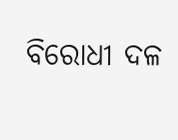ବିରୋଧୀ ଦଳ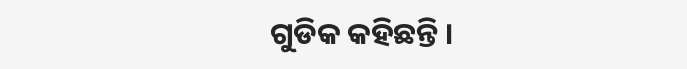ଗୁଡିକ କହିଛନ୍ତି ।